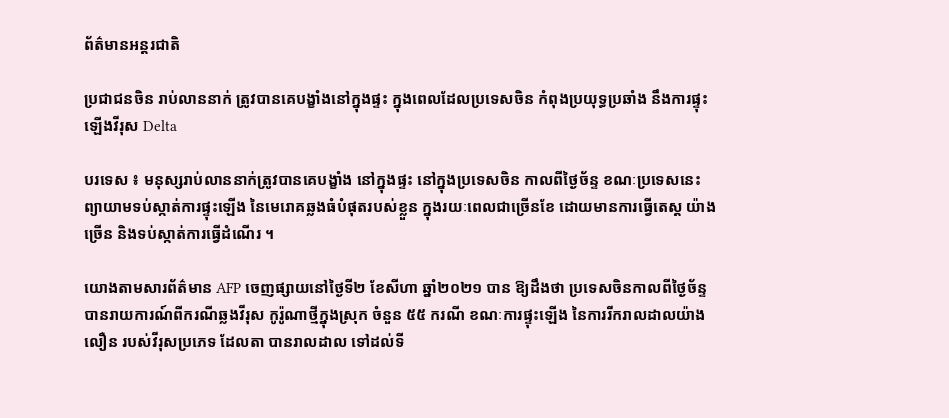ព័ត៌មានអន្តរជាតិ

ប្រជាជនចិន រាប់លាននាក់ ត្រូវបានគេបង្ខាំងនៅក្នុងផ្ទះ ក្នុងពេលដែលប្រទេសចិន កំពុងប្រយុទ្ធប្រឆាំង នឹងការផ្ទុះឡើងវីរុស Delta

បរទេស ៖ មនុស្សរាប់លាននាក់ត្រូវបានគេបង្ខាំង នៅក្នុងផ្ទះ នៅក្នុងប្រទេសចិន កាលពីថ្ងៃច័ន្ទ ខណៈប្រទេសនេះ ព្យាយាមទប់ស្កាត់ការផ្ទុះឡើង នៃមេរោគឆ្លងធំបំផុតរបស់ខ្លួន ក្នុងរយៈពេលជាច្រើនខែ ដោយមានការធ្វើតេស្ត យ៉ាងច្រើន និងទប់ស្កាត់ការធ្វើដំណើរ ។

យោងតាមសារព័ត៌មាន AFP ចេញផ្សាយនៅថ្ងៃទី២ ខែសីហា ឆ្នាំ២០២១ បាន ឱ្យដឹងថា ប្រទេសចិនកាលពីថ្ងៃច័ន្ទ បានរាយការណ៍ពីករណីឆ្លងវីរុស កូរ៉ូណាថ្មីក្នុងស្រុក ចំនួន ៥៥ ករណី ខណៈការផ្ទុះឡើង នៃការរីករាលដាលយ៉ាងលឿន របស់វីរុសប្រភេទ ដែលតា បានរាលដាល ទៅដល់ទី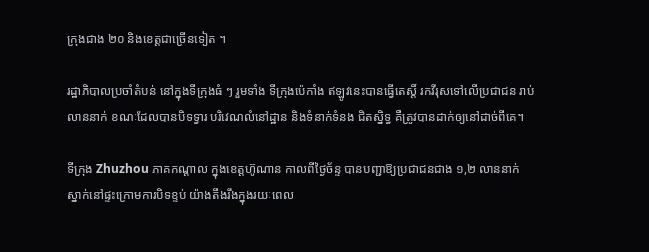ក្រុងជាង ២០ និងខេត្តជាច្រើនទៀត ។

រដ្ឋាភិបាលប្រចាំតំបន់ នៅក្នុងទីក្រុងធំ ៗ រួមទាំង ទីក្រុងប៉េកាំង ឥឡូវនេះបានធ្វើតេស្តិ៍ រកវីរុសទៅលើប្រជាជន រាប់លាននាក់ ខណៈដែលបានបិទទ្វារ បរិវេណលំនៅដ្ឋាន និងទំនាក់ទំនង ជិតស្និទ្ធ គឺត្រូវបានដាក់ឲ្យនៅដាច់ពីគេ។

ទីក្រុង Zhuzhou ភាគកណ្តាល ក្នុងខេត្តហ៊ូណាន កាលពីថ្ងៃច័ន្ទ បានបញ្ជាឱ្យប្រជាជនជាង ១,២ លាននាក់ ស្នាក់នៅផ្ទះក្រោមការបិទខ្ទប់ យ៉ាងតឹងរឹងក្នុងរយៈពេល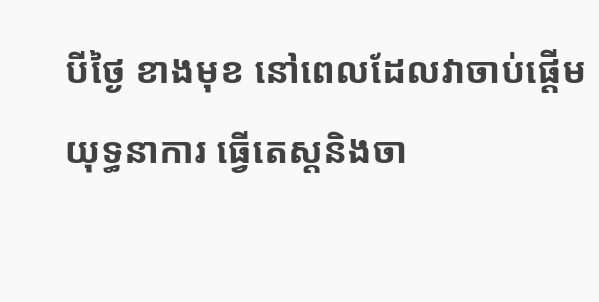បីថ្ងៃ ខាងមុខ នៅពេលដែលវាចាប់ផ្តើមយុទ្ធនាការ ធ្វើតេស្តនិងចា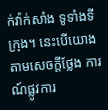ក់វ៉ាក់សាំង ទូទាំងទីក្រុង។ នេះបើយោងតាមសេចក្តីថ្លែង ការណ៍ផ្លូវការ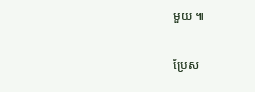មួយ ៕

ប្រែស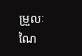ម្រួលៈ ណៃ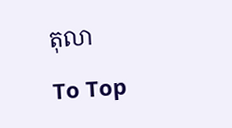តុលា

To Top